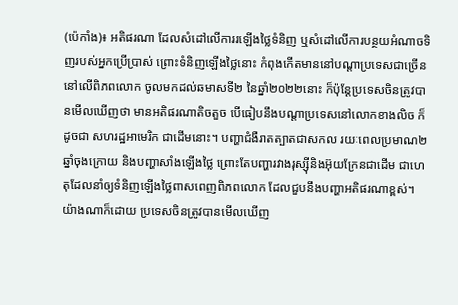(ប៉េកាំង)៖ អតិផរណា ដែលសំដៅលើការរឡើងថ្លៃទំនិញ ឬសំដៅលើការបន្ថយអំណាចទិញរបស់អ្នកប្រើប្រាស់ ព្រោះទំនិញឡើងថ្លៃនោះ កំពុងកើតមាននៅបណ្តាប្រទេសជាច្រើននៅលើពិភពលោក ចូលមកដល់ឆមាសទី២ នៃឆ្នាំ២០២២នោះ ក៏ប៉ុន្តែប្រទេសចិនត្រូវបានមើលឃើញថា មានអតិផរណាតិចតួច បើធៀបនឹងបណ្តាប្រទេសនៅលោកខាងលិច ក៏ដូចជា សហរដ្ឋអាមេរិក ជាដើមនោះ។ បញ្ហាជំងឺរាតត្បាតជាសកល រយៈពេលប្រមាណ២ឆ្នាំចុងក្រោយ និងបញ្ហាសាំងឡើងថ្លៃ ព្រោះតែបញ្ហារវាងរុស្ស៊ីនិងអ៊ុយក្រែនជាដើម ជាហេតុដែលនាំឲ្យទំនិញឡើងថ្លៃពាសពេញពិភពលោក ដែលជួបនឹងបញ្ហាអតិផរណាខ្ពស់។ យ៉ាងណាក៏ដោយ ប្រទេសចិនត្រូវបានមើលឃើញ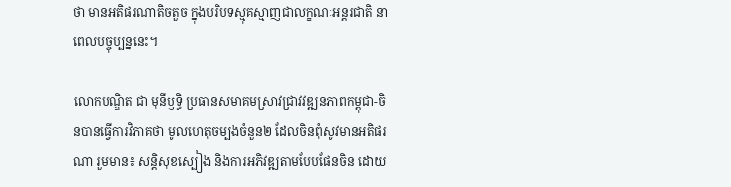ថា មានអតិផរណាតិចតួច ក្នុងបរិបទស្មុគស្មាញជាលក្ខណៈអន្តរជាតិ នាពេលបច្ចុប្បន្ននេះ។

លោកបណ្ឌិត ជា មុនីឫទ្ធិ ប្រធានសមាគមស្រាវជ្រាវវឌ្ឍនភាពកម្ពុជា-ចិនបានធ្វើការវិភាគថា មូលហេតុចម្បងចំនួន២ ដែលចិនពុំសូវមានអតិផរណា រួមមាន៖ សន្តិសុខស្បៀង និងការអភិវឌ្ឍតាមបែបផែនចិន ដោយ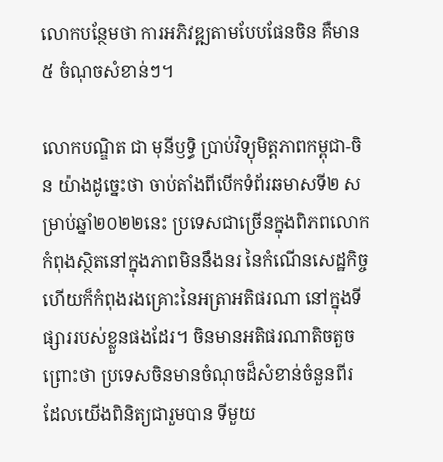លោកបន្ថែមថា ការអភិវឌ្ឍតាមបែបផែនចិន គឺមាន៥ ចំណុចសំខាន់ៗ។

លោកបណ្ឌិត ជា មុនីឫទ្ធិ ប្រាប់វិទ្យុមិត្តភាពកម្ពុជា-ចិន យ៉ាងដូច្នេះថា ចាប់តាំងពីបើកទំព័រឆមាសទី២ សម្រាប់ឆ្នាំ២០២២នេះ ប្រទេសជាច្រើនក្នុងពិភពលោកកំពុងស្ថិតនៅក្នុងភាពមិននឹងនរ នៃកំណើនសេដ្ឋកិច្ច ហើយក៏កំពុងរងគ្រោះនៃអត្រាអតិផរណា នៅក្នុងទីផ្សាររបស់ខ្លួនផងដែរ។ ចិនមានអតិផរណាតិចតួចព្រោះថា ប្រទេសចិនមានចំណុចដ៏សំខាន់ចំនួនពីរ ដែលយើងពិនិត្យជារួមបាន ទីមួយ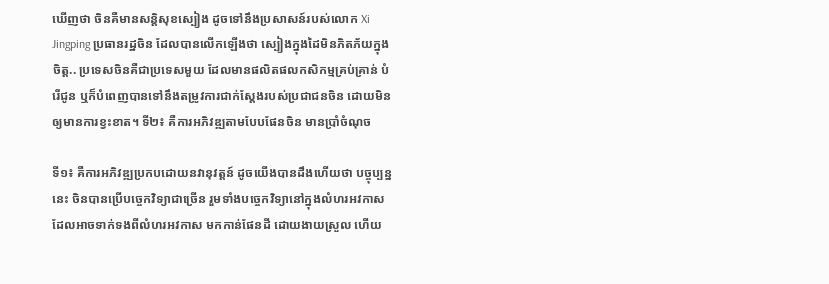ឃើញថា ចិនគឺមានសន្តិសុខស្បៀង ដូចទៅនឹងប្រសាសន៍របស់លោក Xi Jingping ប្រធានរដ្ឋចិន ដែលបានលើកឡើងថា ស្បៀងក្នុងដៃមិនភិតភ័យក្នុងចិត្ត.. ប្រទេសចិនគឺជាប្រទេសមួយ ដែលមានផលិតផលកសិកម្មគ្រប់គ្រាន់ បំរើជូន ឬក៏បំពេញបានទៅនឹងតម្រូវការជាក់ស្តែងរបស់ប្រជាជនចិន ដោយមិនឲ្យមានការខ្វះខាត។ ទី២៖ គឺការអភិវឌ្ឍតាមបែបផែនចិន មានប្រាំចំណុច

ទី១៖ គឺការអភិវឌ្ឍប្រកបដោយនវានុវត្តន៍ ដូចយើងបានដឹងហើយថា បច្ចុប្បន្ននេះ ចិនបានប្រើបច្ចេកវិទ្យាជាច្រើន រួមទាំងបច្ចេកវិទ្យានៅក្នុងលំហរអវកាស ដែលអាចទាក់ទងពីលំហរអវកាស មកកាន់ផែនដី ដោយងាយស្រួល ហើយ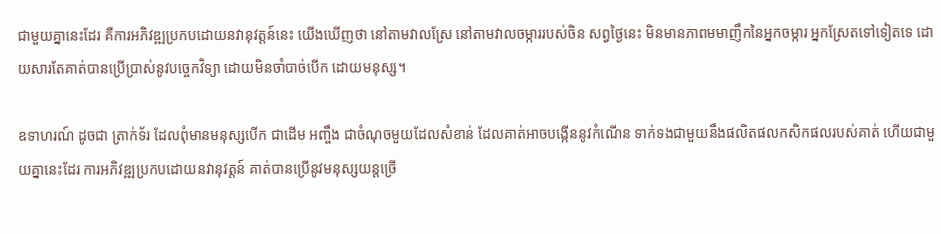ជាមួយគ្នានេះដែរ គឺការអភិវឌ្ឍប្រកបដោយនវានុវត្តន៍នេះ យើងឃើញថា នៅតាមវាលស្រែ នៅតាមវាលចម្ការរបស់ចិន សព្វថ្ងៃនេះ មិនមានភាពមមាញឹកនៃអ្នកចម្ការ អ្នកស្រែតទៅទៀតទេ ដោយសារតែគាត់បានប្រើប្រាស់នូវបច្ចេកវិទ្យា ដោយមិនចាំបាច់បើក ដោយមនុស្ស។

ឧទាហរណ៍ ដូចជា ត្រាក់ទ័រ ដែលពុំមានមនុស្សបើក ជាដើម អញ្ចឹង ជាចំណុចមួយដែលសំខាន់ ដែលគាត់អាចបង្កើននូវកំណើន ទាក់ទងជាមួយនឹងផលិតផលកសិកផលរបស់គាត់ ហើយជាមួយគ្នានេះដែរ ការអភិវឌ្ឍប្រកបដោយនវានុវត្តន៍ គាត់បានប្រើនូវមនុស្សយន្តច្រើ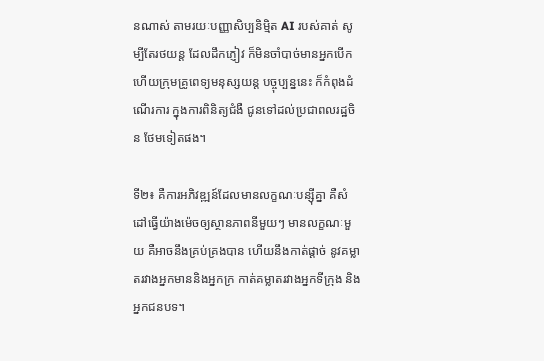នណាស់ តាមរយៈបញ្ញាសិប្បនិម្មិត AI របស់គាត់ សូម្បីតែរថយន្ត ដែលដឹកភ្ញៀវ ក៏មិនចាំបាច់មានអ្នកបើក ហើយក្រុមគ្រូពេទ្យមនុស្សយន្ត បច្ចុប្បន្ននេះ ក៏កំពុងដំណើរការ ក្នុងការពិនិត្យជំងឺ ជូនទៅដល់ប្រជាពលរដ្ឋចិន ថែមទៀតផង។

ទី២៖ គឺការអភិវឌ្ឍន៍ដែលមានលក្ខណៈបន្ស៊ីគ្នា គឺសំដៅធ្វើយ៉ាងម៉េចឲ្យស្ថានភាពនីមួយៗ មានលក្ខណៈមួយ គឺអាចនឹងគ្រប់គ្រងបាន ហើយនឹងកាត់ផ្តាច់ នូវគម្លាតរវាងអ្នកមាននិងអ្នកក្រ កាត់គម្លាតរវាងអ្នកទីក្រុង និងអ្នកជនបទ។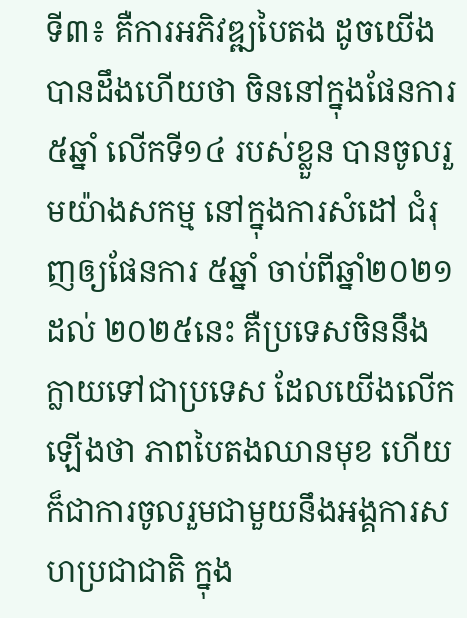ទី៣៖ គឺការអភិវឌ្ឍបៃតង ដូចយើងបានដឹងហើយថា ចិននៅក្នុងផែនការ ៥ឆ្នាំ លើកទី១៤ របស់ខ្លួន បានចូលរួមយ៉ាងសកម្ម នៅក្នុងការសំដៅ ជំរុញឲ្យផែនការ ៥ឆ្នាំ ចាប់ពីឆ្នាំ២០២១ ដល់ ២០២៥នេះ គឺប្រទេសចិននឹងក្លាយទៅជាប្រទេស ដែលយើងលើកឡើងថា ភាពបៃតងឈានមុខ ហើយក៏ជាការចូលរួមជាមួយនឹងអង្គការសហប្រជាជាតិ ក្នុង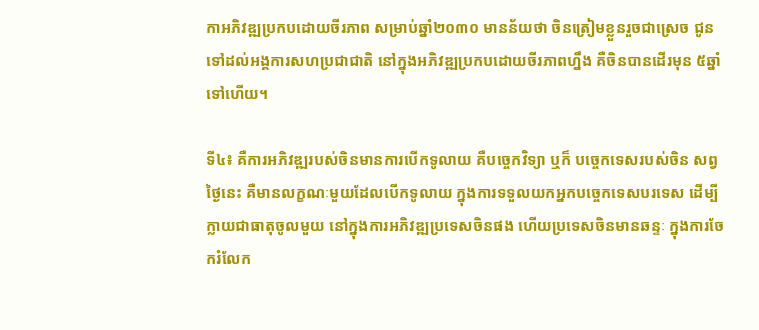កាអភិវឌ្ឍប្រកបដោយចីរភាព សម្រាប់ឆ្នាំ២០៣០ មានន័យថា ចិនត្រៀមខ្លួនរួចជាស្រេច ជូនទៅដល់អង្គការសហប្រជាជាតិ នៅក្នុងអភិវឌ្ឍប្រកបដោយចីរភាពហ្នឹង គឺចិនបានដើរមុន ៥ឆ្នាំទៅហើយ។

ទី៤៖ គឺការអភិវឌ្ឍរបស់ចិនមានការបើកទូលាយ គឺបច្ចេកវិទ្យា ឬក៏ បច្ចេកទេសរបស់ចិន សព្វថ្ងៃនេះ គឺមានលក្ខណៈមួយដែលបើកទូលាយ ក្នុងការទទួលយកអ្នកបច្ចេកទេសបរទេស ដើម្បីក្លាយជាធាតុចូលមួយ នៅក្នុងការអភិវឌ្ឍប្រទេសចិនផង ហើយប្រទេសចិនមានឆន្ទៈ ក្នុងការចែករំលែក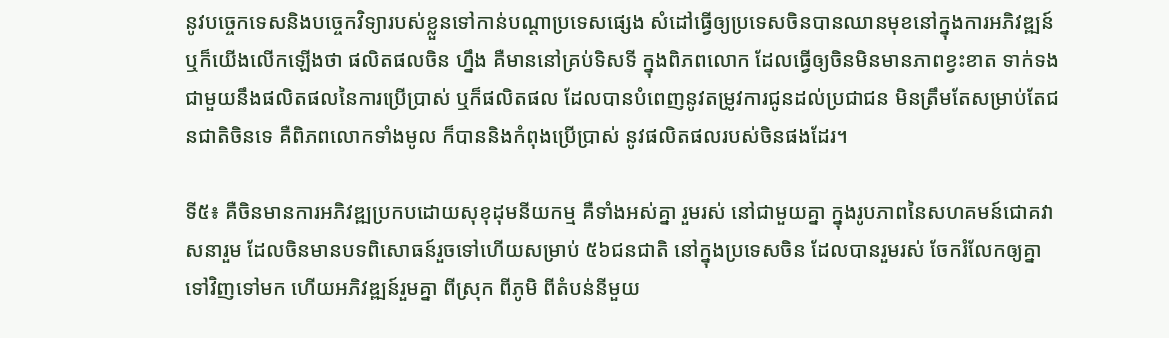នូវបច្ចេកទេសនិងបច្ចេកវិទ្យារបស់ខ្លួនទៅកាន់បណ្តាប្រទេសផ្សេង សំដៅធ្វើឲ្យប្រទេសចិនបានឈានមុខនៅក្នុងការអភិវឌ្ឍន៍ ឬក៏យើងលើកឡើងថា ផលិតផលចិន ហ្នឹង គឺមាននៅគ្រប់ទិសទី ក្នុងពិភពលោក ដែលធ្វើឲ្យចិនមិនមានភាពខ្វះខាត ទាក់ទងជាមួយនឹងផលិតផលនៃការប្រើប្រាស់ ឬក៏ផលិតផល ដែលបានបំពេញនូវតម្រូវការជូនដល់ប្រជាជន មិនត្រឹមតែសម្រាប់តែជនជាតិចិនទេ គឺពិភពលោកទាំងមូល ក៏បាននិងកំពុងប្រើប្រាស់ នូវផលិតផលរបស់ចិនផងដែរ។

ទី៥៖ គឺចិនមានការអភិវឌ្ឍប្រកបដោយសុខុដុមនីយកម្ម គឺទាំងអស់គ្នា រួមរស់ នៅជាមួយគ្នា ក្នុងរូបភាពនៃសហគមន៍ជោគវាសនារួម ដែលចិនមានបទពិសោធន៍រួចទៅហើយសម្រាប់ ៥៦ជនជាតិ នៅក្នុងប្រទេសចិន ដែលបានរួមរស់ ចែករំលែកឲ្យគ្នាទៅវិញទៅមក ហើយអភិវឌ្ឍន៍រួមគ្នា ពីស្រុក ពីភូមិ ពីតំបន់នីមួយ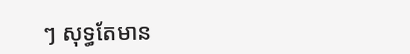ៗ សុទ្ធតែមាន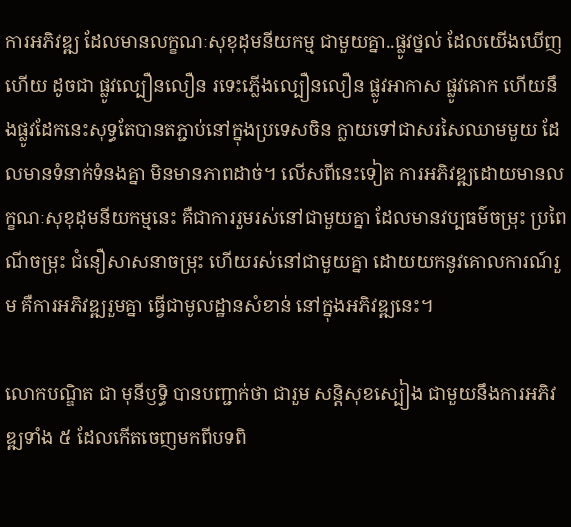ការអភិវឌ្ឍ ដែលមានលក្ខណៈសុខុដុមនីយកម្ម ជាមួយគ្នា..ផ្លូវថ្នល់ ដែលយើងឃើញហើយ ដូចជា ផ្លូវល្បឿនលឿន រទេះភ្លើងល្បឿនលឿន ផ្លូវអាកាស ផ្លូវគោក ហើយនឹងផ្លូវដែកនេះសុទ្ធតែបានតភ្ជាប់នៅក្នុងប្រទេសចិន ក្លាយទៅជាសរសៃឈាមមួយ ដែលមានទំនាក់ទំនងគ្នា មិនមានភាពដាច់។ លើសពីនេះទៀត ការអភិវឌ្ឍដោយមានលក្ខណៈសុខុដុមនីយកម្មនេះ គឺជាការរួមរស់នៅជាមួយគ្នា ដែលមានវប្បធម៌ចម្រុះ ប្រពៃណីចម្រុះ ជំនឿសាសនាចម្រុះ ហើយរស់នៅជាមួយគ្នា ដោយយកនូវគោលការណ៍រួម គឺការអភិវឌ្ឍរួមគ្នា ធ្វើជាមូលដ្ឋានសំខាន់ នៅក្នុងអភិវឌ្ឍនេះ។

លោកបណ្ឌិត ជា មុនីឫទ្ធិ បានបញ្ជាក់ថា ជារួម សន្តិសុខស្បៀង ជាមួយនឹងការអភិវឌ្ឍទាំង ៥ ដែលកើតចេញមកពីបទពិ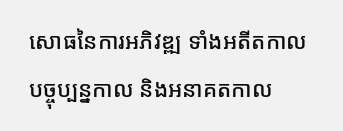សោធនៃការអភិវឌ្ឍ ទាំងអតីតកាល បច្ចុប្បន្នកាល និងអនាគតកាល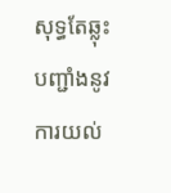សុទ្ធតែឆ្លុះបញ្ជាំងនូវការយល់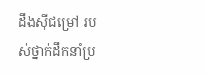ដឹងស៊ីជម្រៅ របស់ថ្នាក់ដឹកនាំប្រ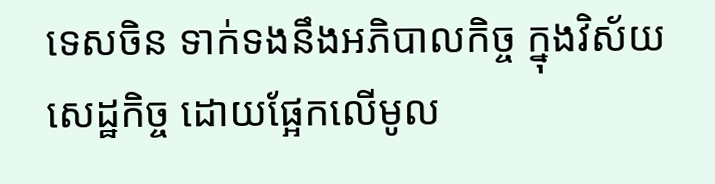ទេសចិន ទាក់ទងនឹងអភិបាលកិច្ច ក្នុងវិស័យសេដ្ឋកិច្ច ដោយផ្អែកលើមូល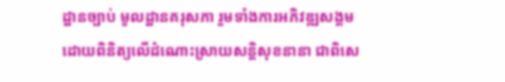ដ្ឋានច្បាប់ មូលដ្ឋានគរុសភា រួមទាំងការអភិវឌ្ឍសង្គម ដោយពិនិត្យលើដំណោះស្រាយសន្តិសុខនានា ជាពិសេ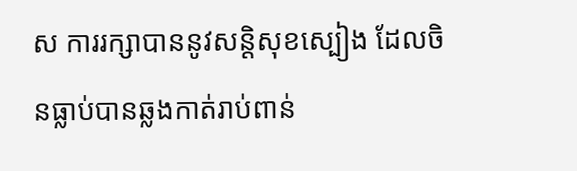ស ការរក្សាបាននូវសន្តិសុខស្បៀង ដែលចិនធ្លាប់បានឆ្លងកាត់រាប់ពាន់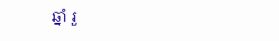ឆ្នាំ រួ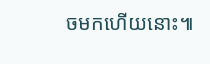ចមកហើយនោះ៕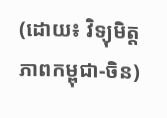(ដោយ៖ វិទ្យុមិត្តភាពកម្ពុជា-ចិន)